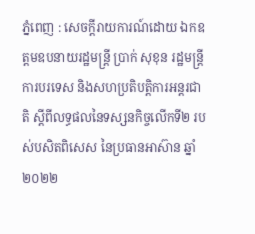ភ្នំពេញ : សេចក្តីរាយការណ៍ដោយ ឯកឧត្តមឧបនាយរដ្ឋមន្ត្រី ប្រាក់ សុខុន រដ្ឋមន្ត្រីការបរទេស និងសហប្រតិបត្តិការអន្តរជាតិ ស្ដីពីលទ្ធផលនៃទស្សនកិច្ចលើកទី២ របស់បសិតពិសេស នៃប្រធានអាស៊ាន ឆ្នាំ២០២២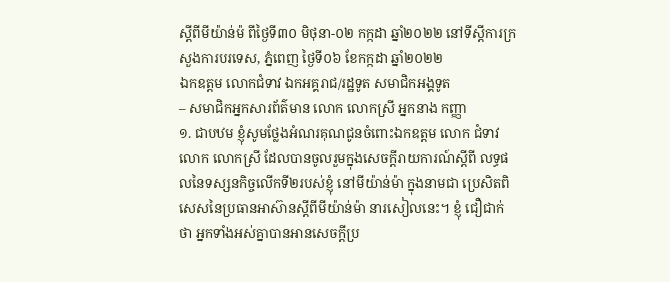ស្ដីពីមីយ៉ាន់ម៉ ពីថ្ងៃទី៣០ មិថុនា-០២ កក្កដា ឆ្នាំ២០២២ នៅទីស្ដីការក្រសួងការបរទេស, ភ្នំពេញ ថ្ងៃទី០៦ ខែកក្កដា ឆ្នាំ២០២២
ឯកឧត្តម លោកជំទាវ ឯកអគ្គរាជ/រដ្ឋទូត សមាជិកអង្គទូត
– សមាជិកអ្នកសារព័ត៌មាន លោក លោកស្រី អ្នកនាង កញ្ញា
១. ជាបឋម ខ្ញុំសូមថ្លែងអំណរគុណជូនចំពោះឯកឧត្តម លោក ជំទាវ លោក លោកស្រី ដែលបានចូលរួមក្នុងសេចក្ដីរាយការណ៍ស្តីពី លទ្ធផលនៃទស្សនកិច្ចលើកទី២របស់ខ្ញុំ នៅមីយ៉ាន់ម៉ា ក្នុងនាមជា ប្រេសិតពិសេសនៃប្រធានអាស៊ានស្ដីពីមីយ៉ាន់ម៉ា នារសៀលនេះ។ ខ្ញុំ ជឿជាក់ថា អ្នកទាំងអស់គ្នាបានអានសេចក្តីប្រ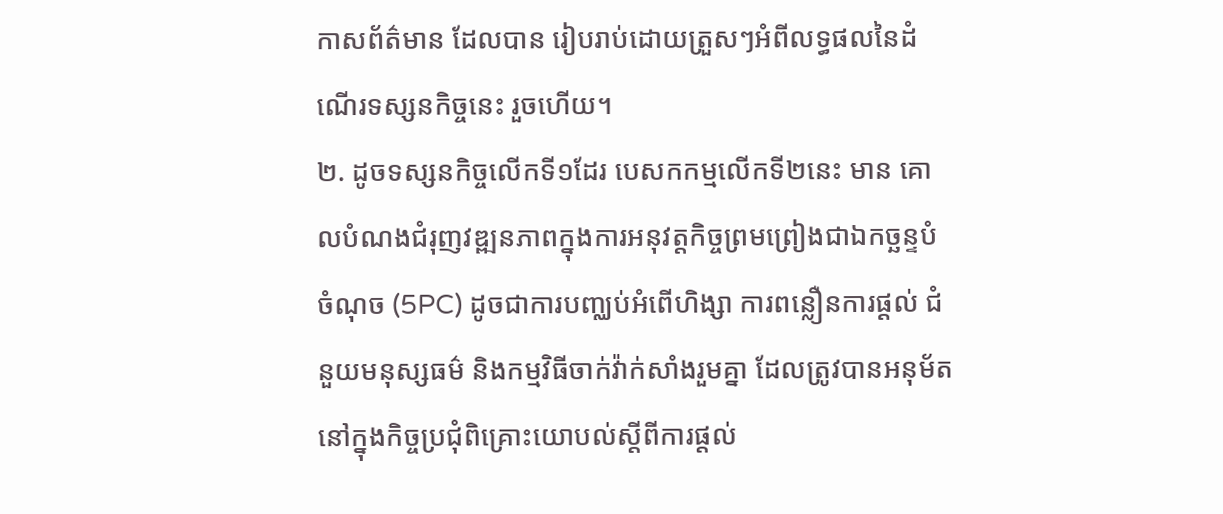កាសព័ត៌មាន ដែលបាន រៀបរាប់ដោយត្រួសៗអំពីលទ្ធផលនៃដំណើរទស្សនកិច្ចនេះ រួចហើយ។
២. ដូចទស្សនកិច្ចលើកទី១ដែរ បេសកកម្មលើកទី២នេះ មាន គោលបំណងជំរុញវឌ្ឍនភាពក្នុងការអនុវត្តកិច្ចព្រមព្រៀងជាឯកច្ឆន្ទបំ ចំណុច (5PC) ដូចជាការបញ្ឈប់អំពើហិង្សា ការពន្លឿនការផ្ដល់ ជំនួយមនុស្សធម៌ និងកម្មវិធីចាក់វ៉ាក់សាំងរួមគ្នា ដែលត្រូវបានអនុម័ត នៅក្នុងកិច្ចប្រជុំពិគ្រោះយោបល់ស្តីពីការផ្តល់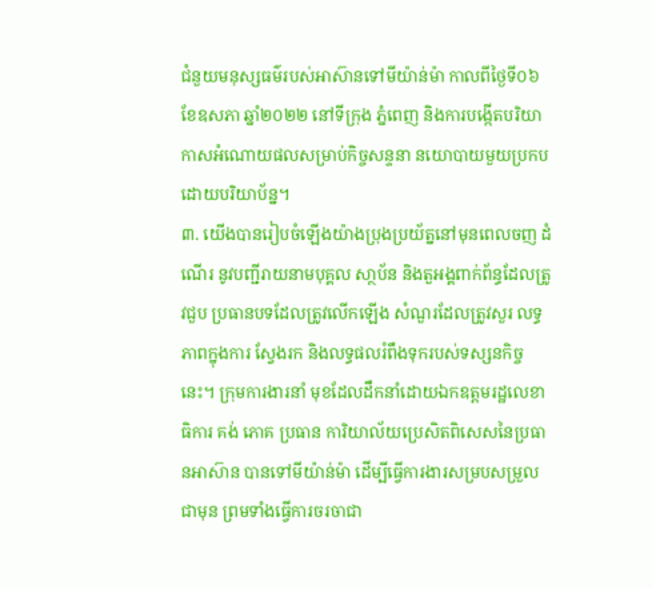ជំនួយមនុស្សធម៌របស់អាស៊ានទៅមីយ៉ាន់ម៉ា កាលពីថ្ងៃទី០៦ ខែឧសភា ឆ្នាំ២០២២ នៅទីក្រុង ភ្នំពេញ និងការបង្កើតបរិយាកាសអំណោយផលសម្រាប់កិច្ចសន្ទនា នយោបាយមួយប្រកបដោយបរិយាប័ន្ន។
៣. យើងបានរៀបចំឡើងយ៉ាងប្រុងប្រយ័ត្ននៅមុនពេលចញ ដំណើរ នូវបញ្ជីរាយនាមបុគ្គល សា្ថប័ន និងតួអង្គពាក់ព័ន្ធដែលត្រូវជួប ប្រធានបទដែលត្រូវលើកឡើង សំណួរដែលត្រូវសួរ លទ្ធភាពក្នុងការ ស្វែងរក និងលទ្ធផលរំពឹងទុករបស់ទស្សនកិច្ចនេះ។ ក្រុមការងារនាំ មុខដែលដឹកនាំដោយឯកឧត្តមរដ្ឋលេខាធិការ គង់ ភោគ ប្រធាន ការិយាល័យប្រេសិតពិសេសនៃប្រធានអាស៊ាន បានទៅមីយ៉ាន់ម៉ា ដើម្បីធ្វើការងារសម្របសម្រួលជាមុន ព្រមទាំងធ្វើការចរចាជា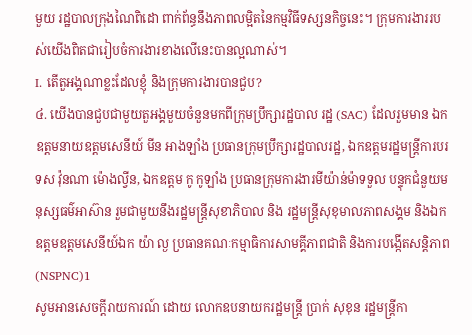មួយ រដ្ឋបាលក្រុងណៃពិដោ ពាក់ព័ន្ធនឹងភាពលម្អិតនៃកម្មវិធីទស្សនកិច្ចនេះ។ ក្រុមការងាររបស់យើងពិតជារៀបចំការងារខាងលើនេះបានល្អណាស់។
I. តើតួអង្គណាខ្លះដែលខ្ញុំ និងក្រុមការងារបានជួប?
៤. យើងបានជួបជាមួយតួអង្គមួយចំនួនមកពីក្រុមប្រឹក្សារដ្ឋបាល រដ្ឋ (SAC) ដែលរួមមាន ឯកឧត្តមនាយឧត្តមសេនីយ៍ មីន អាងឡាំង ប្រធានក្រុមប្រឹក្សារដ្ឋបាលរដ្ឋ, ឯកឧត្តមរដ្ឋមន្ត្រីការបរទស វ៉ុនណា ម៉ោងល្វីន, ឯកឧត្តម កូ កូឡាំង ប្រធានក្រុមការងារមីយ៉ាន់ម៉ាទទួល បន្ទុកជំនួយមនុស្សធម៌អាស៊ាន រួមជាមួយនឹងរដ្ឋមន្ត្រីសុខាភិបាល និង រដ្ឋមន្ត្រីសុខុមាលភាពសង្គម និងឯកឧត្តមឧត្តមសេនីយ៍ឯក យ៉ា ល្ង ប្រធានគណៈកម្មាធិការសាមគ្គីភាពជាតិ និងការបង្កើតសន្តិភាព (NSPNC)1
សូមអានសេចក្តីរាយការណ៍ ដោយ លោកឧបនាយករដ្ឋមន្ត្រី ប្រាក់ សុខុន រដ្ឋមន្ត្រីកា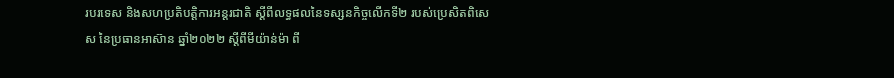របរទេស និងសហប្រតិបត្តិការអន្តរជាតិ ស្តីពីលទ្ធផលនៃទស្សនកិច្ចលើកទី២ របស់ប្រេសិតពិសេស នៃប្រធានអាស៊ាន ឆ្នាំ២០២២ ស្តីពីមីយ៉ាន់ម៉ា ពី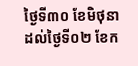ថ្ងៃទី៣០ ខែមិថុនា ដល់ថ្ងៃទី០២ ខែក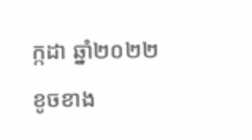ក្កដា ឆ្នាំ២០២២ ខូចខាង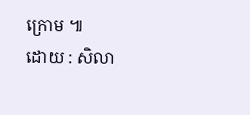ក្រោម ៕
ដោយ : សិលា